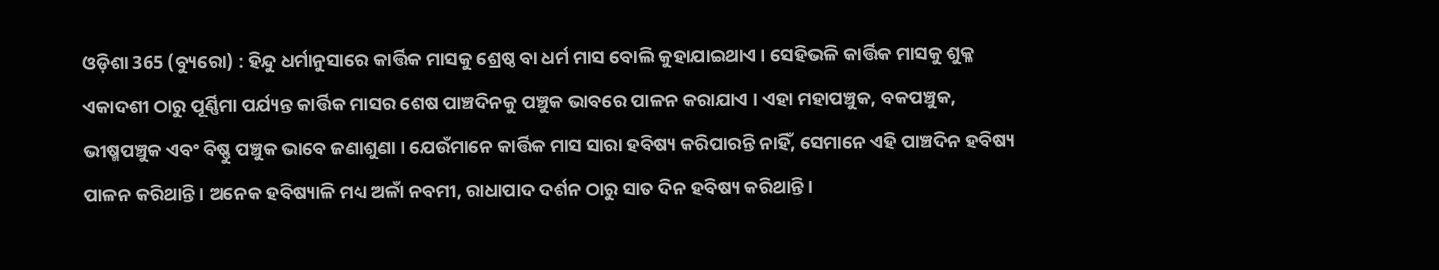ଓଡ଼ିଶା 365 (ବ୍ୟୁରୋ) : ହିନ୍ଦୁ ଧର୍ମାନୁସାରେ କାର୍ତ୍ତିକ ମାସକୁ ଶ୍ରେଷ୍ଠ ବା ଧର୍ମ ମାସ ବୋଲି କୁହାଯାଇଥାଏ । ସେହିଭଳି କାର୍ତ୍ତିକ ମାସକୁ ଶୁକ୍ଳ ଏକାଦଶୀ ଠାରୁ ପୂର୍ଣ୍ଣିମା ପର୍ଯ୍ୟନ୍ତ କାର୍ତ୍ତିକ ମାସର ଶେଷ ପାଞ୍ଚଦିନକୁ ପଞ୍ଚୁକ ଭାବରେ ପାଳନ କରାଯାଏ । ଏହା ମହାପଞ୍ଚୁକ, ବକପଞ୍ଚୁକ, ଭୀଷ୍ମପଞ୍ଚୁକ ଏବଂ ବିଷ୍ଣୁ ପଞ୍ଚୁକ ଭାବେ ଜଣାଶୁଣା । ଯେଉଁମାନେ କାର୍ତ୍ତିକ ମାସ ସାରା ହବିଷ୍ୟ କରିପାରନ୍ତି ନାହିଁ, ସେମାନେ ଏହି ପାଞ୍ଚଦିନ ହବିଷ୍ୟ ପାଳନ କରିଥାନ୍ତି । ଅନେକ ହବିଷ୍ୟାଳି ମଧ୍ୟ ଅଳାଁ ନବମୀ, ରାଧାପାଦ ଦର୍ଶନ ଠାରୁ ସାତ ଦିନ ହବିଷ୍ୟ କରିଥାନ୍ତି ।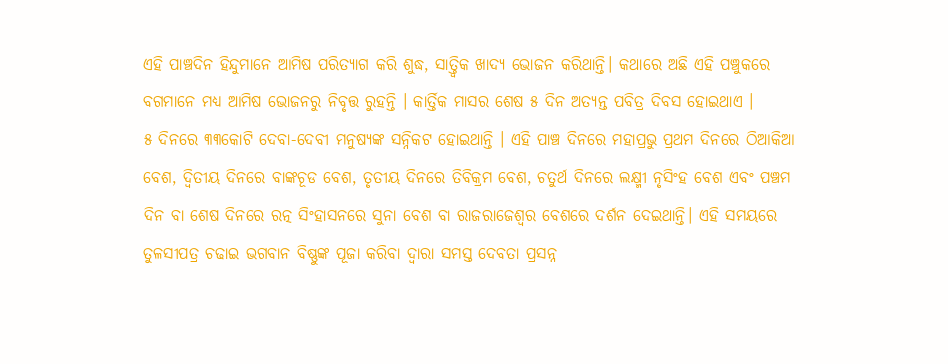ଏହି ପାଞ୍ଚଦିନ ହିନ୍ଦୁମାନେ ଆମିଷ ପରିତ୍ୟାଗ କରି ଶୁଦ୍ଧ, ସାତ୍ତ୍ୱିକ ଖାଦ୍ୟ ଭୋଜନ କରିଥାନ୍ତି। କଥାରେ ଅଛି ଏହି ପଞ୍ଚୁକରେ ବଗମାନେ ମଧ୍ୟ ଆମିଷ ଭୋଜନରୁ ନିବୃତ୍ତ ରୁହନ୍ତି । କାର୍ତ୍ତିକ ମାସର ଶେଷ ୫ ଦିନ ଅତ୍ୟନ୍ତ ପବିତ୍ର ଦିବସ ହୋଇଥାଏ ।
୫ ଦିନରେ ୩୩କୋଟି ଦେବା-ଦେବୀ ମନୁଷ୍ୟଙ୍କ ସନ୍ନିକଟ ହୋଇଥାନ୍ତି । ଏହି ପାଞ୍ଚ ଦିନରେ ମହାପ୍ରଭୁ ପ୍ରଥମ ଦିନରେ ଠିଆକିଆ ବେଶ, ଦ୍ୱିତୀୟ ଦିନରେ ବାଙ୍କଚୂଡ ବେଶ, ତୃତୀୟ ଦିନରେ ତିବିକ୍ରମ ବେଶ, ଚତୁର୍ଥ ଦିନରେ ଲକ୍ଷ୍ମୀ ନୃସିଂହ ବେଶ ଏବଂ ପଞ୍ଚମ ଦିନ ବା ଶେଷ ଦିନରେ ରତ୍ନ ସିଂହାସନରେ ସୁନା ବେଶ ବା ରାଜରାଜେଶ୍ୱର ବେଶରେ ଦର୍ଶନ ଦେଇଥାନ୍ତି। ଏହି ସମୟରେ ତୁଳସୀପତ୍ର ଚଢାଇ ଭଗବାନ ବିଷ୍ଣୁଙ୍କ ପୂଜା କରିବା ଦ୍ୱାରା ସମସ୍ତ ଦେବତା ପ୍ରସନ୍ନ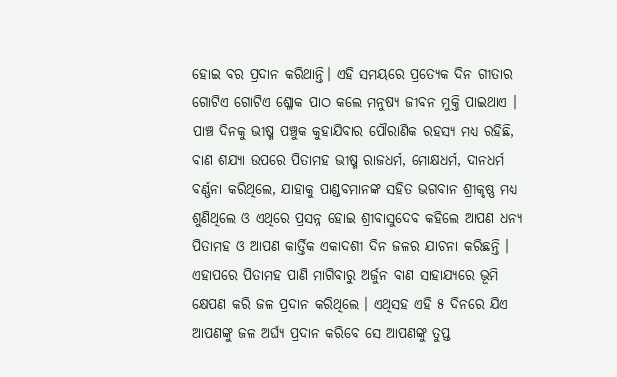ହୋଇ ବର ପ୍ରଦାନ କରିଥାନ୍ତି। ଏହି ସମୟରେ ପ୍ରତ୍ୟେକ ଦିନ ଗୀତାର ଗୋଟିଏ ଗୋଟିଏ ଶ୍ଳୋକ ପାଠ କଲେ ମନୁଷ୍ୟ ଜୀବନ ମୁକ୍ତି ପାଇଥାଏ ।
ପାଞ୍ଚ ଦିନକୁ ଭୀଷ୍ମ ପଞ୍ଚୁକ କୁହାଯିବାର ପୌରାଣିକ ରହସ୍ୟ ମଧ୍ୟ ରହିଛି, ବାଣ ଶଯ୍ୟା ଉପରେ ପିତାମହ ଭୀଷ୍ମ ରାଜଧର୍ମ, ମୋକ୍ଷଧର୍ମ, ଦାନଧର୍ମ ବର୍ଣ୍ଣନା କରିଥିଲେ, ଯାହାକୁ ପାଣ୍ଡବମାନଙ୍କ ସହିତ ଭଗବାନ ଶ୍ରୀକୃଷ୍ଣ ମଧ୍ୟ ଶୁଣିଥିଲେ ଓ ଏଥିରେ ପ୍ରସନ୍ନ ହୋଇ ଶ୍ରୀବାସୁଦେବ କହିଲେ ଆପଣ ଧନ୍ୟ ପିତାମହ ଓ ଆପଣ କାର୍ତ୍ତିକ ଏକାଦଶୀ ଦିନ ଜଳର ଯାଚନା କରିଛନ୍ତି । ଏହାପରେ ପିତାମହ ପାଣି ମାଗିବାରୁ ଅର୍ଜୁନ ବାଣ ସାହାଯ୍ୟରେ ଭୂମି କ୍ଷେପଣ କରି ଜଳ ପ୍ରଦାନ କରିଥିଲେ । ଏଥିସହ ଏହି ୫ ଦିନରେ ଯିଏ ଆପଣଙ୍କୁ ଜଳ ଅର୍ଘ୍ୟ ପ୍ରଦାନ କରିବେ ସେ ଆପଣଙ୍କୁ ତୁପ୍ତ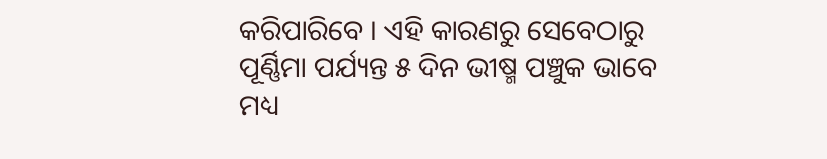କରିପାରିବେ । ଏହି କାରଣରୁ ସେବେଠାରୁ ପୂର୍ଣ୍ଣିମା ପର୍ଯ୍ୟନ୍ତ ୫ ଦିନ ଭୀଷ୍ମ ପଞ୍ଚୁକ ଭାବେ ମଧ୍ୟ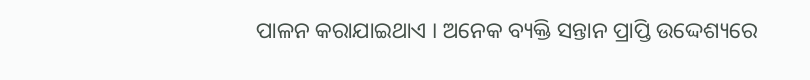ପାଳନ କରାଯାଇଥାଏ । ଅନେକ ବ୍ୟକ୍ତି ସନ୍ତାନ ପ୍ରାପ୍ତି ଉଦ୍ଦେଶ୍ୟରେ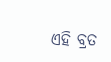ଏହି ବ୍ରତ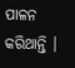ପାଳନ କରିଥାନ୍ତି ।